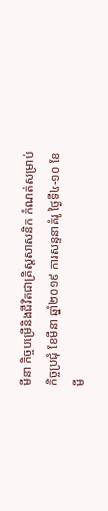មីនា កិច្ចបម្រើនិងជីវិតជាគ្រិស្តសាសនិក កំណត់សម្រាប់កិច្ចប្រជុំ ខែមីនា ឆ្នាំ២០១៩ ការសន្ទនាគំរូ ថ្ងៃទី៤-១០ ខែមី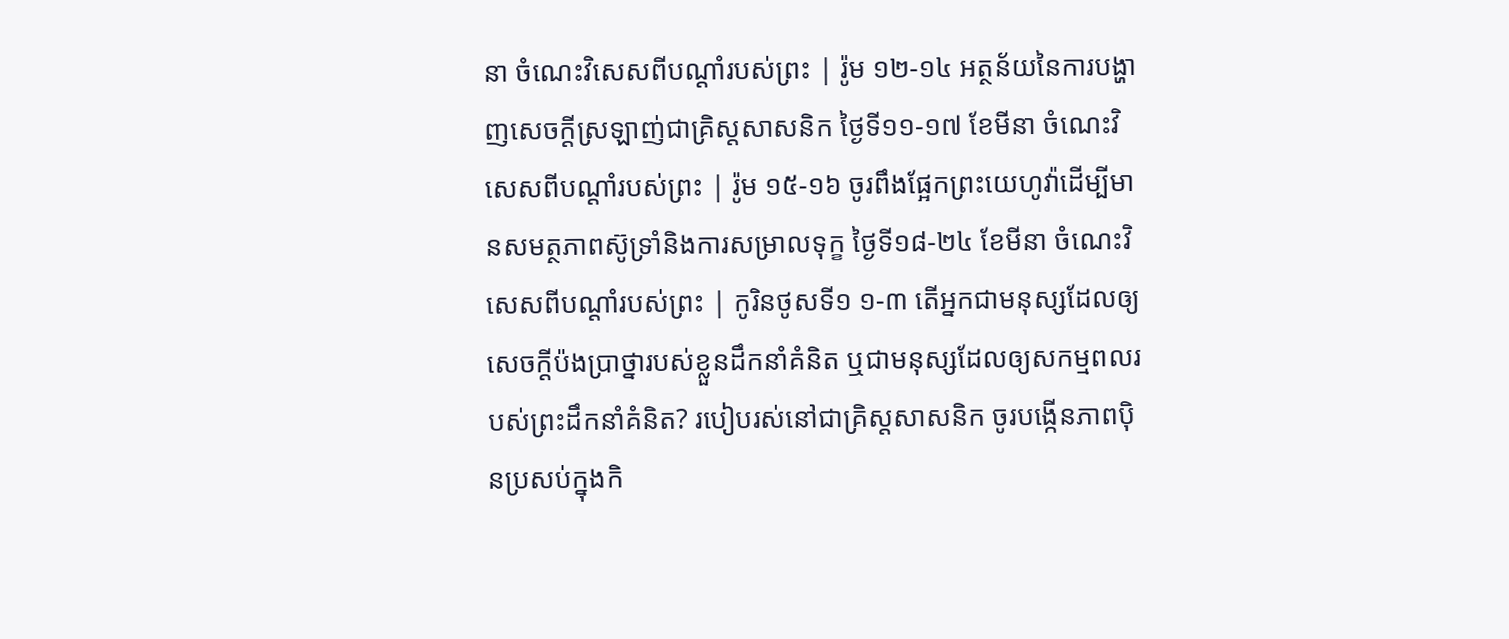នា ចំណេះវិសេសពីបណ្ដាំរបស់ព្រះ | រ៉ូម ១២-១៤ អត្ថន័យនៃការបង្ហាញសេចក្ដីស្រឡាញ់ជាគ្រិស្តសាសនិក ថ្ងៃទី១១-១៧ ខែមីនា ចំណេះវិសេសពីបណ្ដាំរបស់ព្រះ | រ៉ូម ១៥-១៦ ចូរពឹងផ្អែកព្រះយេហូវ៉ាដើម្បីមានសមត្ថភាពស៊ូទ្រាំនិងការសម្រាលទុក្ខ ថ្ងៃទី១៨-២៤ ខែមីនា ចំណេះវិសេសពីបណ្ដាំរបស់ព្រះ | កូរិនថូសទី១ ១-៣ តើអ្នកជាមនុស្សដែលឲ្យសេចក្ដីប៉ងប្រាថ្នារបស់ខ្លួនដឹកនាំគំនិត ឬជាមនុស្សដែលឲ្យសកម្មពលរបស់ព្រះដឹកនាំគំនិត? របៀបរស់នៅជាគ្រិស្តសាសនិក ចូរបង្កើនភាពប៉ិនប្រសប់ក្នុងកិ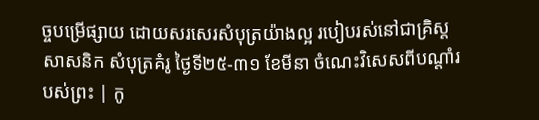ច្ចបម្រើផ្សាយ ដោយសរសេរសំបុត្រយ៉ាងល្អ របៀបរស់នៅជាគ្រិស្តសាសនិក សំបុត្រគំរូ ថ្ងៃទី២៥-៣១ ខែមីនា ចំណេះវិសេសពីបណ្ដាំរបស់ព្រះ | កូ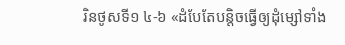រិនថូសទី១ ៤-៦ «ដំបែតែបន្ដិចធ្វើឲ្យដុំម្សៅទាំង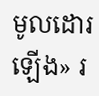មូលដោរឡើង» រ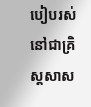បៀបរស់នៅជាគ្រិស្តសាស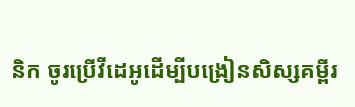និក ចូរប្រើវីដេអូដើម្បីបង្រៀនសិស្សគម្ពីរ